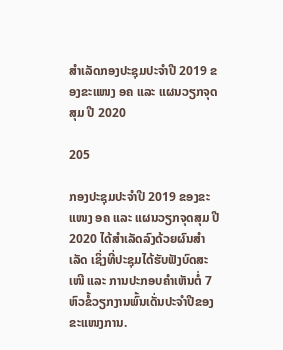ສຳເລັດກອງປະຊຸມປະຈຳປີ 2019 ຂອງຂະແໜງ ອຄ ແລະ ແຜນວຽກຈຸດສຸມ ປີ 2020

205

ກອງປະຊຸມປະຈຳປີ 2019 ຂອງຂະແໜງ ອຄ ແລະ ແຜນວຽກຈຸດສຸມ ປີ 2020 ໄດ້ສຳເລັດລົງດ້ວຍຜົນສຳເລັດ ເຊິ່ງທີ່ປະຊຸມໄດ້ຮັບຟັງບົດສະເໜີ ແລະ ການປະກອບຄຳເຫັນຕໍ່ 7 ຫົວຂໍ້ວຽກງານພົ້ນເດັ່ນປະຈຳປີຂອງຂະແໜງການ.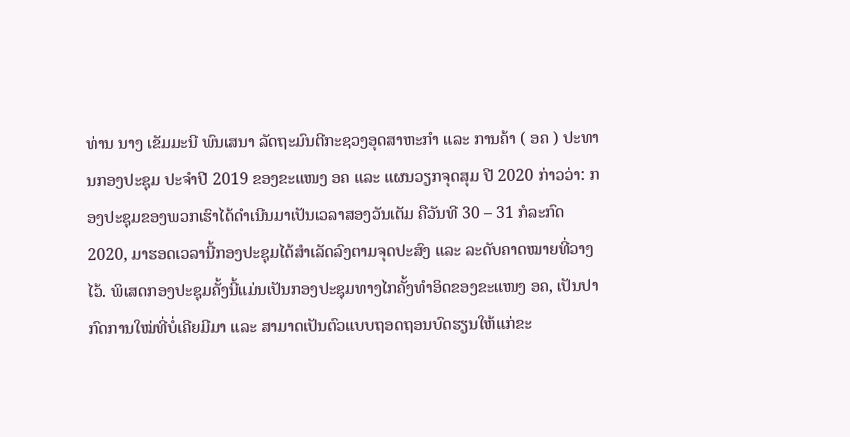ທ່ານ ນາງ ເຂັມມະນີ ພົນເສນາ ລັດຖະມົນຕີກະຊວງອຸດສາຫະກຳ ແລະ ການຄ້າ ( ອຄ ) ປະທານກອງປະຊຸມ ປະຈຳປີ 2019 ຂອງຂະແໜງ ອຄ ແລະ ແຜນວຽກຈຸດສຸມ ປີ 2020 ກ່າວວ່າ: ກອງປະຊຸມຂອງພວກເຮົາໄດ້ດໍາເນີນມາເປັນເວລາສອງວັນເຕັມ ຄືວັນທີ 30 – 31 ກໍລະກົດ 2020, ມາຮອດເວລານີ້ກອງປະຊຸມໄດ້ສຳເລັດລົງຕາມຈຸດປະສົງ ແລະ ລະດັບຄາດໝາຍທີ່ວາງໄວ້. ພິເສດກອງປະຊຸມຄັ້ງນີ້ແມ່ນເປັນກອງປະຊຸມທາງໄກຄັ້ງທຳອິດຂອງຂະແໜງ ອຄ, ເປັນປາກົດການໃໝ່ທີ່ບໍ່ເຄີຍມີມາ ແລະ ສາມາດເປັນຕົວແບບຖອດຖອນບົດຮຽນໃຫ້ແກ່ຂະ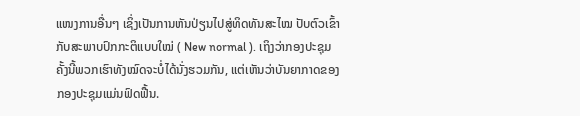ແໜງການອື່ນໆ ເຊິ່ງເປັນການຫັນປ່ຽນໄປສູ່ທິດທັນສະໄໝ ປັບຕົວເຂົ້າກັບສະພາບປົກກະຕິແບບໃໝ່ ( New normal ). ເຖິງວ່າກອງປະຊຸມຄັ້ງນີ້ພວກເຮົາທັງໝົດຈະບໍ່ໄດ້ນັ່ງຮວມກັນ, ແຕ່ເຫັນວ່າບັນຍາກາດຂອງກອງປະຊຸມແມ່ນຟົດຟື້ນ.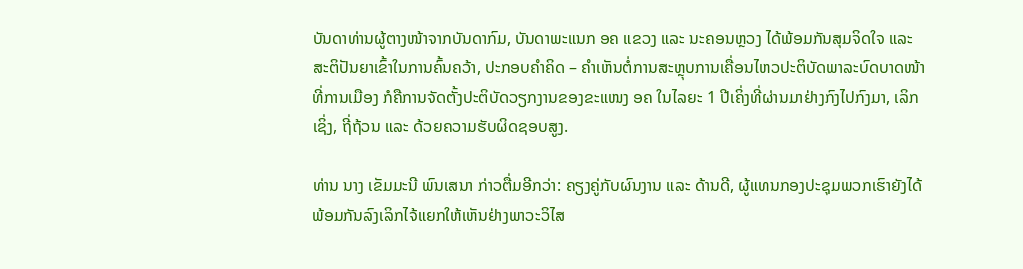ບັນດາທ່ານຜູ້ຕາງໜ້າຈາກບັນດາກົມ, ບັນດາພະແນກ ອຄ ແຂວງ ແລະ ນະຄອນຫຼວງ ໄດ້ພ້ອມກັນສຸມຈິດໃຈ ແລະ ສະຕິປັນຍາເຂົ້າໃນການຄົ້ນຄວ້າ, ປະກອບຄຳຄິດ – ຄຳເຫັນຕໍ່ການສະຫຼຸບການເຄື່ອນໄຫວປະຕິບັດພາລະບົດບາດໜ້າທີ່ການເມືອງ ກໍຄືການຈັດຕັ້ງປະຕິບັດວຽກງານຂອງຂະແໜງ ອຄ ໃນໄລຍະ 1 ປີເຄິ່ງທີ່ຜ່ານມາຢ່າງກົງໄປກົງມາ, ເລິກເຊິ່ງ, ຖີ່ຖ້ວນ ແລະ ດ້ວຍຄວາມຮັບຜິດຊອບສູງ.

ທ່ານ ນາງ ເຂັມມະນີ ພົນເສນາ ກ່າວຕື່ມອີກວ່າ: ຄຽງຄູ່ກັບຜົນງານ ແລະ ດ້ານດີ, ຜູ້ແທນກອງປະຊຸມພວກເຮົາຍັງໄດ້ພ້ອມກັນລົງເລິກໄຈ້ແຍກໃຫ້ເຫັນຢ່າງພາວະວິໄສ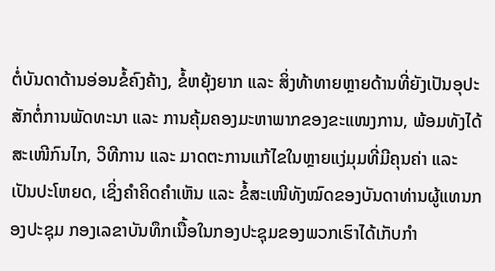ຕໍ່ບັນດາດ້ານອ່ອນຂໍ້ຄົງຄ້າງ, ຂໍ້ຫຍຸ້ງຍາກ ແລະ ສິ່ງທ້າທາຍຫຼາຍດ້ານທີ່ຍັງເປັນອຸປະສັກຕໍ່ການພັດທະນາ ແລະ ການຄຸ້ມຄອງມະຫາພາກຂອງຂະແໜງການ, ພ້ອມທັງໄດ້ສະເໜີກົນໄກ, ວິທີການ ແລະ ມາດຕະການແກ້ໄຂໃນຫຼາຍແງ່ມຸມທີ່ມີຄຸນຄ່າ ແລະ ເປັນປະໂຫຍດ, ເຊິ່ງຄຳຄິດຄຳເຫັນ ແລະ ຂໍ້ສະເໜີທັງໝົດຂອງບັນດາທ່ານຜູ້ແທນກອງປະຊຸມ ກອງເລຂາບັນທຶກເນື້ອໃນກອງປະຊຸມຂອງພວກເຮົາໄດ້ເກັບກຳ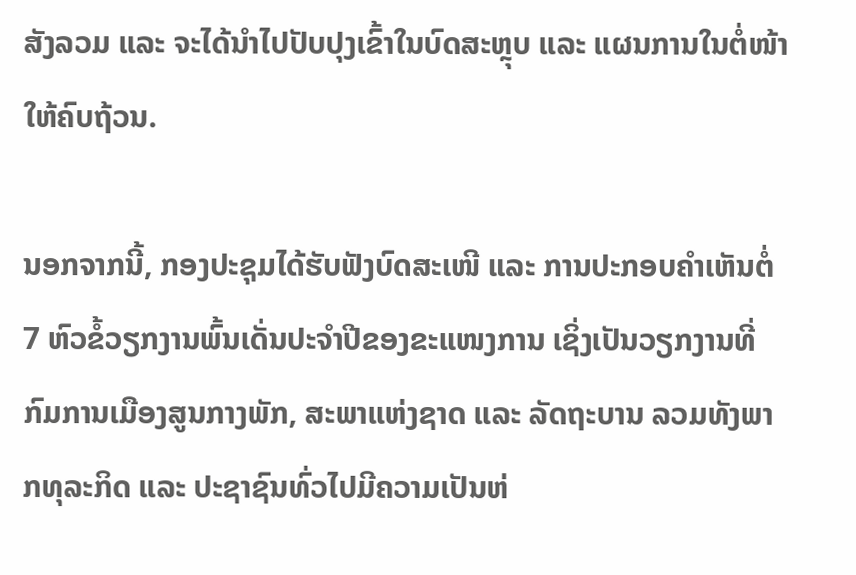ສັງລວມ ແລະ ຈະໄດ້ນຳໄປປັບປຸງເຂົ້າໃນບົດສະຫຼຸບ ແລະ ແຜນການໃນຕໍ່ໜ້າໃຫ້ຄົບຖ້ວນ.

ນອກຈາກນີ້, ກອງປະຊຸມໄດ້ຮັບຟັງບົດສະເໜີ ແລະ ການປະກອບຄຳເຫັນຕໍ່ 7 ຫົວຂໍ້ວຽກງານພົ້ນເດັ່ນປະຈຳປີຂອງຂະແໜງການ ເຊິ່ງເປັນວຽກງານທີ່ກົມການເມືອງສູນກາງພັກ, ສະພາແຫ່ງຊາດ ແລະ ລັດຖະບານ ລວມທັງພາກທຸລະກິດ ແລະ ປະຊາຊົນທົ່ວໄປມີຄວາມເປັນຫ່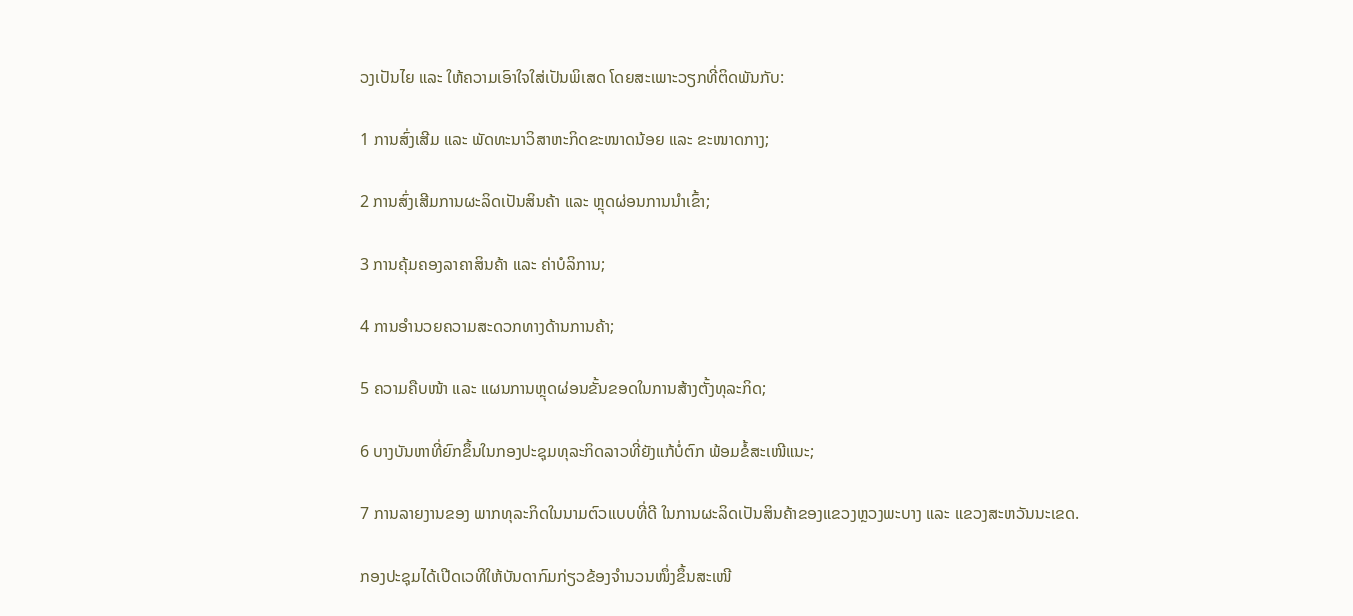ວງເປັນໄຍ ແລະ ໃຫ້ຄວາມເອົາໃຈໃສ່ເປັນພິເສດ ໂດຍສະເພາະວຽກທີ່ຕິດພັນກັບ:

1 ການສົ່ງເສີມ ແລະ ພັດທະນາວິສາຫະກິດຂະໜາດນ້ອຍ ແລະ ຂະໜາດກາງ;

2 ການສົ່ງເສີມການຜະລິດເປັນສິນຄ້າ ແລະ ຫຼຸດຜ່ອນການນໍາເຂົ້າ;

3 ການຄຸ້ມຄອງລາຄາສິນຄ້າ ແລະ ຄ່າບໍລິການ;

4 ການອໍານວຍຄວາມສະດວກທາງດ້ານການຄ້າ;

5 ຄວາມຄືບໜ້າ ແລະ ແຜນການຫຼຸດຜ່ອນຂັ້ນຂອດໃນການສ້າງຕັ້ງທຸລະກິດ;

6 ບາງບັນຫາທີ່ຍົກຂຶ້ນໃນກອງປະຊຸມທຸລະກິດລາວທີ່ຍັງແກ້ບໍ່ຕົກ ພ້ອມຂໍ້ສະເໜີແນະ;

7 ການລາຍງານຂອງ ພາກທຸລະກິດໃນນາມຕົວແບບທີ່ດີ ໃນການຜະລິດເປັນສິນຄ້າຂອງແຂວງຫຼວງພະບາງ ແລະ ແຂວງສະຫວັນນະເຂດ.

ກອງປະຊຸມໄດ້ເປີດເວທີໃຫ້ບັນດາກົມກ່ຽວຂ້ອງຈຳນວນໜຶ່ງຂຶ້ນສະເໜີ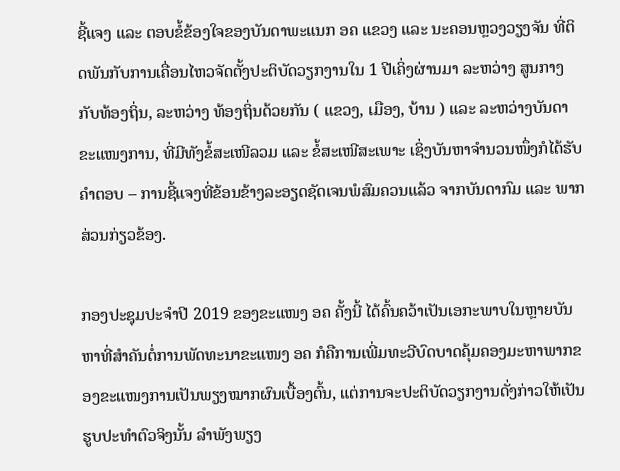ຊີ້ແຈງ ແລະ ຕອບຂໍ້ຂ້ອງໃຈຂອງບັນດາພະແນກ ອຄ ແຂວງ ແລະ ນະຄອນຫຼວງວຽງຈັນ ທີ່ຕິດພັນກັບການເຄື່ອນໄຫວຈັດຕັ້ງປະຕິບັດວຽກງານໃນ 1 ປີເຄິ່ງຜ່ານມາ ລະຫວ່າງ ສູນກາງກັບທ້ອງຖິ່ນ, ລະຫວ່າງ ທ້ອງຖິ່ນດ້ວຍກັນ ( ແຂວງ, ເມືອງ, ບ້ານ ) ແລະ ລະຫວ່າງບັນດາຂະແໜງການ, ທີ່ມີທັງຂໍ້ສະເໜີລວມ ແລະ ຂໍ້ສະເໜີສະເພາະ ເຊິ່ງບັນຫາຈຳນວນໜຶ່ງກໍໄດ້ຮັບຄຳຕອບ – ການຊີ້ແຈງທີ່ຂ້ອນຂ້າງລະອຽດຊັດເຈນພໍສົມຄວນແລ້ວ ຈາກບັນດາກົມ ແລະ ພາກສ່ວນກ່ຽວຂ້ອງ.

ກອງປະຊຸມປະຈຳປີ 2019 ຂອງຂະແໜງ ອຄ ຄັ້ງນີ້ ໄດ້ຄົ້ນຄວ້າເປັນເອກະພາບໃນຫຼາຍບັນຫາທີ່ສຳຄັນຕໍ່ການພັດທະນາຂະແໜງ ອຄ ກໍຄືການເພີ່ມທະວີບົດບາດຄຸ້ມຄອງມະຫາພາກຂອງຂະແໜງການເປັນພຽງໝາກຜົນເບື້ອງຕົ້ນ, ແຕ່ການຈະປະຕິບັດວຽກງານດັ່ງກ່າວໃຫ້ເປັນຮູບປະທຳຕົວຈິງນັ້ນ ລຳພັງພຽງ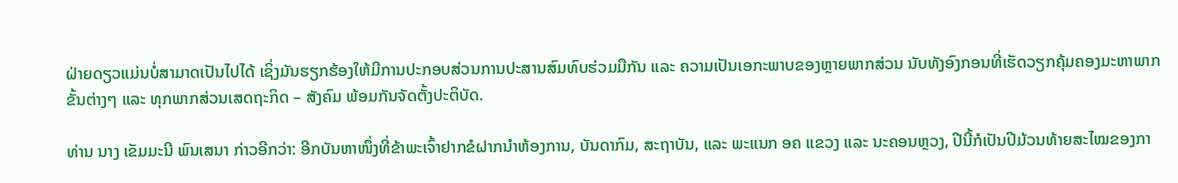ຝ່າຍດຽວແມ່ນບໍ່ສາມາດເປັນໄປໄດ້ ເຊິ່ງມັນຮຽກຮ້ອງໃຫ້ມີການປະກອບສ່ວນການປະສານສົມທົບຮ່ວມມືກັນ ແລະ ຄວາມເປັນເອກະພາບຂອງຫຼາຍພາກສ່ວນ ນັບທັງອົງກອນທີ່ເຮັດວຽກຄຸ້ມຄອງມະຫາພາກຂັ້ນຕ່າງໆ ແລະ ທຸກພາກສ່ວນເສດຖະກິດ – ສັງຄົມ ພ້ອມກັນຈັດຕັ້ງປະຕິບັດ.

ທ່ານ ນາງ ເຂັມມະນີ ພົນເສນາ ກ່າວອີກວ່າ: ອີກບັນຫາໜຶ່ງທີ່ຂ້າພະເຈົ້າຢາກຂໍຝາກນຳຫ້ອງການ, ບັນດາກົມ, ສະຖາບັນ, ແລະ ພະແນກ ອຄ ແຂວງ ແລະ ນະຄອນຫຼວງ, ປີນີ້ກໍເປັນປີມ້ວນທ້າຍສະໄໝຂອງກາ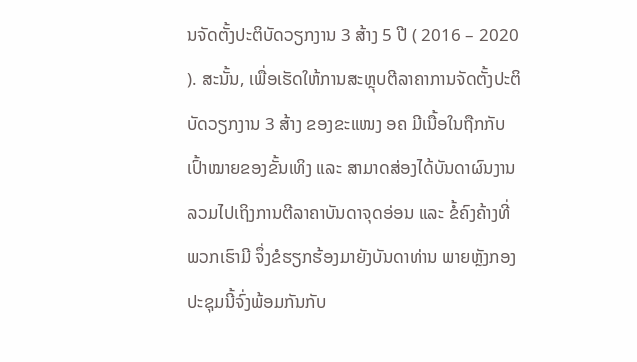ນຈັດຕັ້ງປະຕິບັດວຽກງານ 3 ສ້າງ 5 ປີ ( 2016 – 2020 ). ສະນັ້ນ, ເພື່ອເຮັດໃຫ້ການສະຫຼຸບຕີລາຄາການຈັດຕັ້ງປະຕິບັດວຽກງານ 3 ສ້າງ ຂອງຂະແໜງ ອຄ ມີເນື້ອໃນຖືກກັບເປົ້າໝາຍຂອງຂັ້ນເທິງ ແລະ ສາມາດສ່ອງໄດ້ບັນດາຜົນງານລວມໄປເຖິງການຕີລາຄາບັນດາຈຸດອ່ອນ ແລະ ຂໍ້ຄົງຄ້າງທີ່ພວກເຮົາມີ ຈຶ່ງຂໍຮຽກຮ້ອງມາຍັງບັນດາທ່ານ ພາຍຫຼັງກອງປະຊຸມນີ້ຈົ່ງພ້ອມກັນກັບ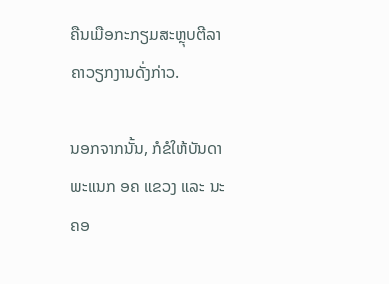ຄືນເມືອກະກຽມສະຫຼຸບຕີລາຄາວຽກງານດັ່ງກ່າວ.

ນອກຈາກນັ້ນ, ກໍຂໍໃຫ້ບັນດາພະແນກ ອຄ ແຂວງ ແລະ ນະຄອ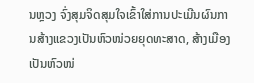ນຫຼວງ ຈົ່ງສຸມຈິດສຸມໃຈເຂົ້າໃສ່ການປະເມີນຜົນການສ້າງແຂວງເປັນຫົວໜ່ວຍຍຸດທະສາດ, ສ້າງເມືອງເປັນຫົວໜ່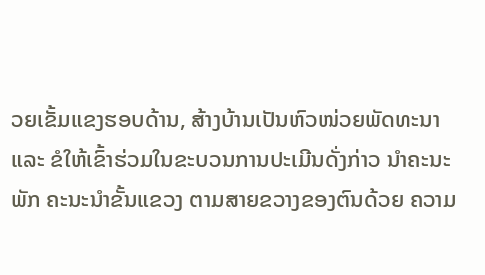ວຍເຂັ້ມແຂງຮອບດ້ານ, ສ້າງບ້ານເປັນຫົວໜ່ວຍພັດທະນາ ແລະ ຂໍໃຫ້ເຂົ້າຮ່ວມໃນຂະບວນການປະເມີນດັ່ງກ່າວ ນຳຄະນະພັກ ຄະນະນຳຂັ້ນແຂວງ ຕາມສາຍຂວາງຂອງຕົນດ້ວຍ ຄວາມ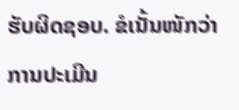ຮັບຜິດຊອບ. ຂໍເນັ້ນໜັກວ່າການປະເມີນ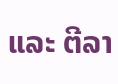ແລະ ຕີລາ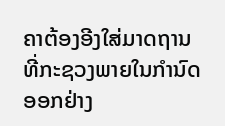ຄາຕ້ອງອີງໃສ່ມາດຖານທີ່ກະຊວງພາຍໃນກຳນົດອອກຢ່າງ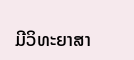ມີວິທະຍາສາ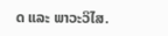ດ ແລະ ພາວະວິໄສ.